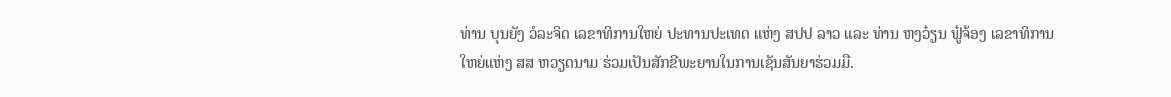ທ່ານ ບຸນຍັງ ວໍລະຈິດ ເລຂາທິການໃຫຍ່ ປະທານປະເທດ ແຫ່ງ ສປປ ລາວ ແລະ ທ່ານ ຫງວ໋ຽນ ຟູ໋ຈ້ອງ ເລຂາທິການໃຫຍ່ແຫ່ງ ສສ ຫວຽດນາມ ຮ່ວມເປັນສັກຂີພະຍານໃນການເຊັນສັນຍາຮ່ວມມື.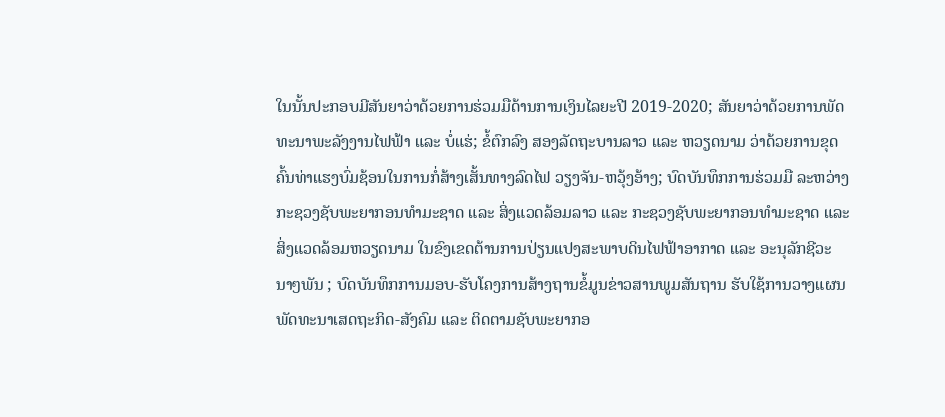ໃນນັ້ນປະກອບມີສັນຍາວ່າດ້ວຍການຮ່ວມມືດ້ານການເງິນໄລຍະປີ 2019-2020; ສັນຍາວ່າດ້ວຍການພັດທະນາພະລັງງານໄຟຟ້າ ແລະ ບໍ່ແຮ່; ຂໍ້ຕົກລົງ ສອງລັດຖະບານລາວ ແລະ ຫວຽດນາມ ວ່າດ້ວຍການຂຸດຄົ້ນທ່າແຮງບົ່ມຊ້ອນໃນການກໍ່ສ້າງເສັ້ນທາງລົດໄຟ ວຽງຈັນ-ຫວຸ້ງອ້າງ; ບົດບັນທຶກການຮ່ວມມື ລະຫວ່າງ ກະຊວງຊັບພະຍາກອນທຳມະຊາດ ແລະ ສິ່ງແວດລ້ອມລາວ ແລະ ກະຊວງຊັບພະຍາກອນທຳມະຊາດ ແລະ ສິ່ງແວດລ້ອມຫວຽດນາມ ໃນຂົງເຂດຕ້ານການປ່ຽນແປງສະພາບດິນໄຟຟ້າອາກາດ ແລະ ອະນຸລັກຊີວະນາໆພັນ ; ບົດບັນທຶກການມອບ-ຮັບໂຄງການສ້າງຖານຂໍ້ມູນຂ່າວສານພູມສັນຖານ ຮັບໃຊ້ການວາງແຜນພັດທະນາເສດຖະກິດ-ສັງຄົມ ແລະ ຕິດຕາມຊັບພະຍາກອ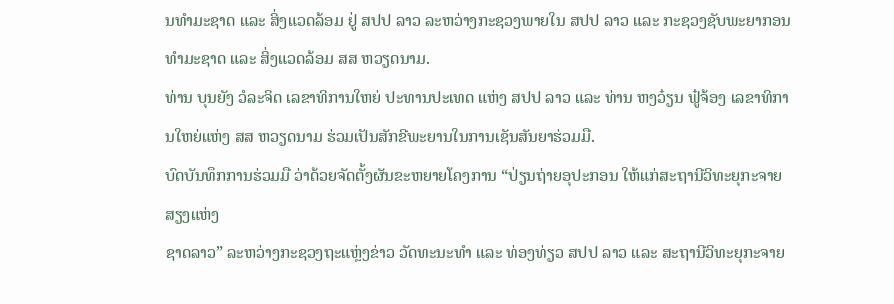ນທຳມະຊາດ ແລະ ສິ່ງແວດລ້ອມ ຢູ່ ສປປ ລາວ ລະຫວ່າງກະຊວງພາຍໃນ ສປປ ລາວ ແລະ ກະຊວງຊັບພະຍາກອນທຳມະຊາດ ແລະ ສິ່ງແວດລ້ອມ ສສ ຫວຽດນາມ.
ທ່ານ ບຸນຍັງ ວໍລະຈິດ ເລຂາທິການໃຫຍ່ ປະທານປະເທດ ແຫ່ງ ສປປ ລາວ ແລະ ທ່ານ ຫງວ໋ຽນ ຟູ໋ຈ້ອງ ເລຂາທິການໃຫຍ່ແຫ່ງ ສສ ຫວຽດນາມ ຮ່ວມເປັນສັກຂີພະຍານໃນການເຊັນສັນຍາຮ່ວມມື.
ບົດບັນທຶກການຮ່ວມມື ວ່າດ້ວຍຈັດຕັ້ງຜັນຂະຫຍາຍໂຄງການ “ປ່ຽນຖ່າຍອຸປະກອນ ໃຫ້ແກ່ສະຖານີວິທະຍຸກະຈາຍສຽງແຫ່ງ
ຊາດລາວ” ລະຫວ່າງກະຊວງຖະແຫຼ່ງຂ່າວ ວັດທະນະທຳ ແລະ ທ່ອງທ່ຽວ ສປປ ລາວ ແລະ ສະຖານີວິທະຍຸກະຈາຍ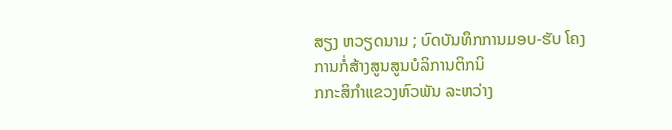ສຽງ ຫວຽດນາມ ; ບົດບັນທຶກການມອບ-ຮັບ ໂຄງການກໍ່ສ້າງສູນສູນບໍລິການຕິກນິ
ກກະສິກຳແຂວງຫົວພັນ ລະຫວ່າງ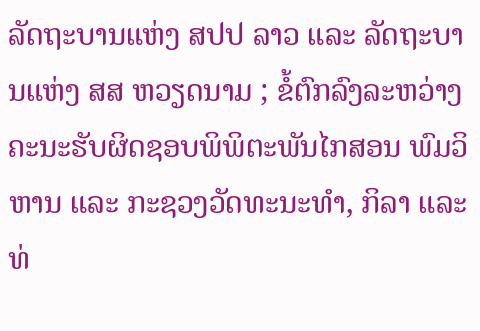ລັດຖະບານແຫ່ງ ສປປ ລາວ ແລະ ລັດຖະບານແຫ່ງ ສສ ຫວຽດນາມ ; ຂໍ້ຕົກລົງລະຫວ່າງ ຄະນະຮັບຜິດຊອບພິພິຕະພັນໄກສອນ ພົມວິຫານ ແລະ ກະຊວງວັດທະນະທຳ, ກິລາ ແລະ ທ່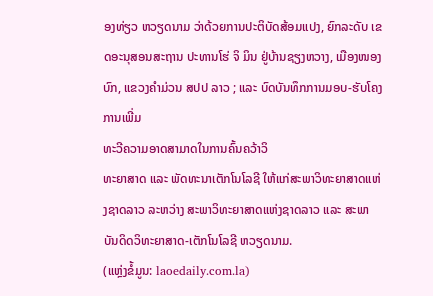ອງທ່ຽວ ຫວຽດນາມ ວ່າດ້ວຍການປະຕິບັດສ້ອມແປງ, ຍົກລະດັບ ເຂດອະນຸສອນສະຖານ ປະທານໂຮ່ ຈິ ມິນ ຢູ່ບ້ານຊຽງຫວາງ, ເມືອງໜອງບົກ, ແຂວງຄຳມ່ວນ ສປປ ລາວ ; ແລະ ບົດບັນທຶກການມອບ-ຮັບໂຄງການເພີ່ມ
ທະວີຄວາມອາດສາມາດໃນການຄົ້ນຄວ້າວິ
ທະຍາສາດ ແລະ ພັດທະນາເຕັກໂນໂລຊີ ໃຫ້ແກ່ສະພາວິທະຍາສາດແຫ່ງຊາດລາວ ລະຫວ່າງ ສະພາວິທະຍາສາດແຫ່ງຊາດລາວ ແລະ ສະພາບັນດິດວິທະຍາສາດ-ເຕັກໂນໂລຊີ ຫວຽດນາມ.
(ແຫຼ່ງຂໍ້ມູນ: laoedaily.com.la)